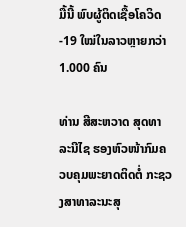ມື້ນີ້ ພົບຜູ້ຕິດເຊື້ອໂຄວິດ-19 ໃໝ່ໃນລາວຫຼາຍກວ່າ 1.000 ຄົນ

ທ່ານ ສີສະຫວາດ ສຸດທາລະນີໄຊ ຮອງຫົວໜ້າກົມຄວບຄຸມພະຍາດຕິດຕໍ່ ກະຊວງສາທາລະນະສຸ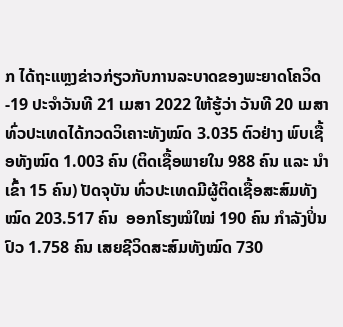ກ ໄດ້ຖະແຫຼງຂ່າວກ່ຽວກັບການລະບາດຂອງພະຍາດໂຄວິດ-19 ປະຈຳວັນທີ 21 ເມສາ 2022 ໃຫ້ຮູ້ວ່າ ວັນທີ 20 ເມສາ ທົ່ວປະເທດໄດ້ກວດວິເຄາະທັງໝົດ 3.035 ຕົວຢ່າງ ພົບເຊື້ອທັງໝົດ 1.003 ຄົນ (ຕິດເຊື້ອພາຍໃນ 988 ຄົນ ແລະ ນໍາເຂົ້າ 15 ຄົນ) ປັດຈຸບັນ ທົ່ວປະເທດມີຜູ້ຕິດເຊື້ອສະສົມທັງໝົດ 203.517 ຄົນ  ອອກໂຮງໝໍໃໝ່ 190 ຄົນ ກຳລັງປິ່ນປົວ 1.758 ຄົນ ເສຍຊີວິດສະສົມທັງໝົດ 730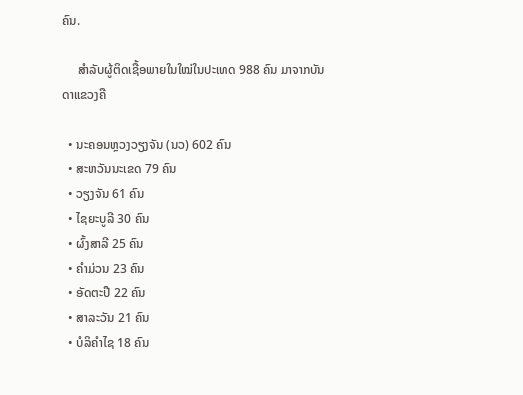ຄົນ.

     ສຳລັບຜູ້ຕິດເຊື້ອພາຍໃນໃໝ່ໃນປະເທດ 988 ຄົນ ມາຈາກບັນດາແຂວງຄື

  • ນະຄອນຫຼວງວຽງຈັນ (ນວ) 602 ຄົນ
  • ສະຫວັນນະເຂດ 79 ຄົນ
  • ວຽງຈັນ 61 ຄົນ
  • ໄຊຍະບູລີ 30 ຄົນ
  • ຜົ້ງສາລີ 25 ຄົນ
  • ຄຳມ່ວນ 23 ຄົນ
  • ອັດຕະປື 22 ຄົນ
  • ສາລະວັນ 21 ຄົນ
  • ບໍລິຄຳໄຊ 18 ຄົນ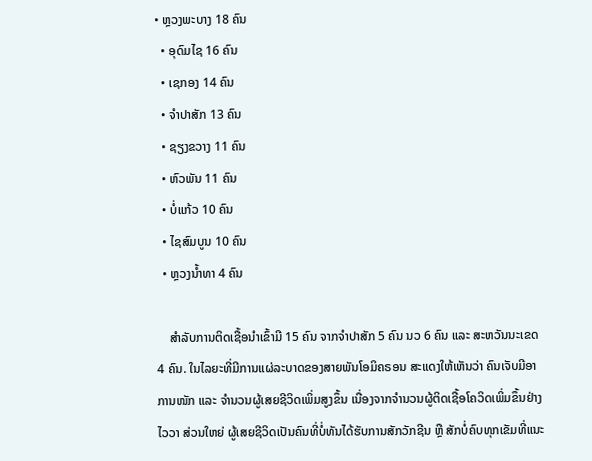• ຫຼວງພະບາງ 18 ຄົນ
  • ອຸດົມໄຊ 16 ຄົນ
  • ເຊກອງ 14 ຄົນ
  • ຈຳປາສັກ 13 ຄົນ
  • ຊຽງຂວາງ 11 ຄົນ
  • ຫົວພັນ 11 ຄົນ
  • ບໍ່ແກ້ວ 10 ຄົນ
  • ໄຊສົມບູນ 10 ຄົນ
  • ຫຼວງນ້ຳທາ 4 ຄົນ

    ສໍາລັບການຕິດເຊື້ອນໍາເຂົ້າມີ 15 ຄົນ ຈາກຈໍາປາສັກ 5 ຄົນ ນວ 6 ຄົນ ແລະ ສະຫວັນນະເຂດ 4 ຄົນ. ໃນໄລຍະທີ່ມີການແຜ່ລະບາດຂອງສາຍພັນໂອມິຄຣອນ ສະແດງໃຫ້ເຫັນວ່າ ຄົນເຈັບມີອາການໜັກ ແລະ ຈຳນວນຜູ້ເສຍຊີວິດເພິ່ມສູງຂຶ້ນ ເນື່ອງຈາກຈຳນວນຜູ້ຕິດເຊື້ອໂຄວິດເພິ່ມຂຶ້ນຢ່າງໄວວາ ສ່ວນໃຫຍ່ ຜູ້ເສຍຊີວິດເປັນຄົນທີ່ບໍ່ທັນໄດ້ຮັບການສັກວັກຊີນ ຫຼື ສັກບໍ່ຄົບທຸກເຂັມທີ່ແນະ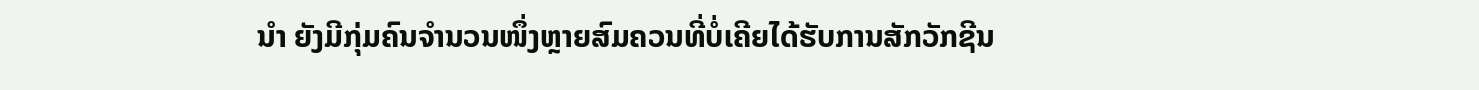ນຳ ຍັງມີກຸ່ມຄົນຈຳນວນໜຶ່ງຫຼາຍສົມຄວນທີ່ບໍ່ເຄີຍໄດ້ຮັບການສັກວັກຊີນ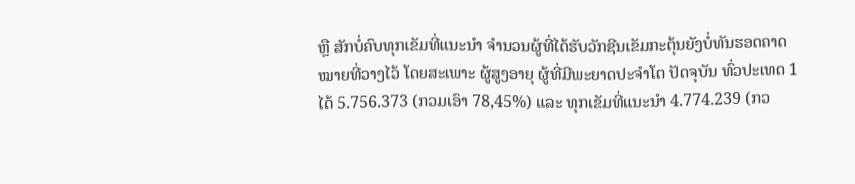ຫຼື ສັກບໍ່ຄົບທຸກເຂັມທີ່ແນະນຳ ຈຳນວນຜູ້ທີ່ໄດ້ຮັບວັກຊີນເຂັມກະຕຸ້ນຍັງບໍ່ທັນຮອດຄາດໝາຍທີ່ວາງໄວ້ ໂດຍສະເພາະ ຜູ້ສູງອາຍຸ ຜູ້ທີ່ມີພະຍາດປະຈຳໂຕ ປັດຈຸບັນ ທົ່ວປະເທດ 1 ໄດ້ 5.756.373 (ກວມເອົາ 78,45%) ແລະ ທຸກເຂັມທີ່ແນະນໍາ 4.774.239 (ກວ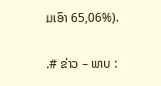ມເອົາ 65,06%).

.# ຂ່າວ – ພາບ :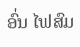ອົ່ນ ໄຟສົມ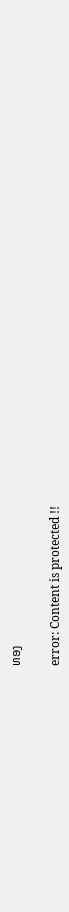ທອງ

error: Content is protected !!